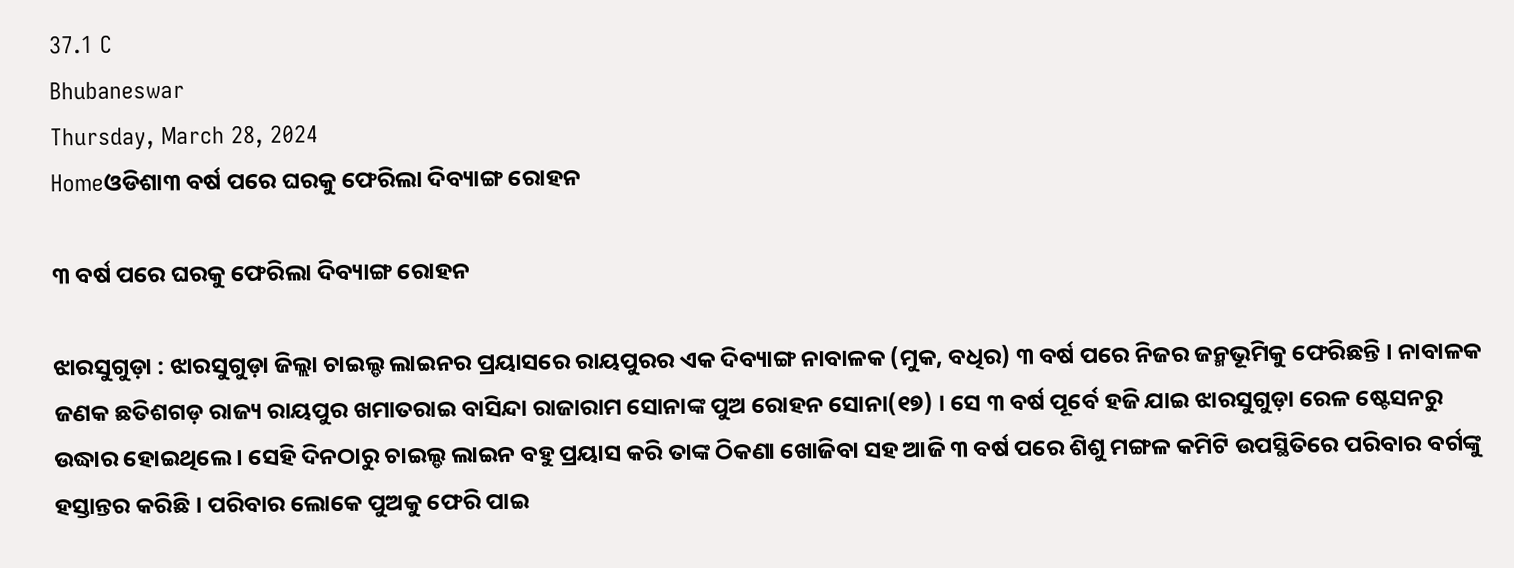37.1 C
Bhubaneswar
Thursday, March 28, 2024
Homeଓଡିଶା୩ ବର୍ଷ ପରେ ଘରକୁ ଫେରିଲା ଦିବ୍ୟାଙ୍ଗ ରୋହନ

୩ ବର୍ଷ ପରେ ଘରକୁ ଫେରିଲା ଦିବ୍ୟାଙ୍ଗ ରୋହନ

ଝାରସୁଗୁଡ଼ା : ଝାରସୁଗୁଡ଼ା ଜିଲ୍ଲା ଚାଇଲ୍ଡ ଲାଇନର ପ୍ରୟାସରେ ରାୟପୁରର ଏକ ଦିବ୍ୟାଙ୍ଗ ନାବାଳକ (ମୁକ, ବଧିର) ୩ ବର୍ଷ ପରେ ନିଜର ଜନ୍ମଭୂମିକୁ ଫେରିଛନ୍ତି । ନାବାଳକ ଜଣକ ଛତିଶଗଡ଼ ରାଜ୍ୟ ରାୟପୁର ଖମାତରାଇ ବାସିନ୍ଦା ରାଜାରାମ ସୋନାଙ୍କ ପୁଅ ରୋହନ ସୋନା(୧୭) । ସେ ୩ ବର୍ଷ ପୂର୍ବେ ହଜି ଯାଇ ଝାରସୁଗୁଡ଼ା ରେଳ ଷ୍ଟେସନରୁ ଉଦ୍ଧାର ହୋଇଥିଲେ । ସେହି ଦିନଠାରୁ ଚାଇଲ୍ଡ ଲାଇନ ବହୁ ପ୍ରୟାସ କରି ତାଙ୍କ ଠିକଣା ଖୋଜିବା ସହ ଆଜି ୩ ବର୍ଷ ପରେ ଶିଶୁ ମଙ୍ଗଳ କମିଟି ଉପସ୍ଥିତିରେ ପରିବାର ବର୍ଗଙ୍କୁ ହସ୍ତାନ୍ତର କରିଛି । ପରିବାର ଲୋକେ ପୁଅକୁ ଫେରି ପାଇ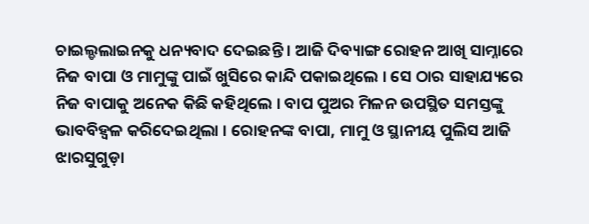ଚାଇଲ୍ଡଲାଇନକୁ ଧନ୍ୟବାଦ ଦେଇଛନ୍ତି । ଆଜି ଦିବ୍ୟାଙ୍ଗ ରୋହନ ଆଖି ସାମ୍ନାରେ ନିଜ ବାପା ଓ ମାମୁଙ୍କୁ ପାଇଁ ଖୁସିରେ କାନ୍ଦି ପକାଇଥିଲେ । ସେ ଠାର ସାହାଯ୍ୟରେ ନିଜ ବାପାକୁ ଅନେକ କିଛି କହିଥିଲେ । ବାପ ପୁଅର ମିଳନ ଉପସ୍ଥିତ ସମସ୍ତଙ୍କୁ ଭାବବିହ୍ୱଳ କରିଦେଇଥିଲା । ରୋହନଙ୍କ ବାପା, ମାମୁ ଓ ସ୍ଥାନୀୟ ପୁଲିସ ଆଜି ଝାରସୁଗୁଡ଼ା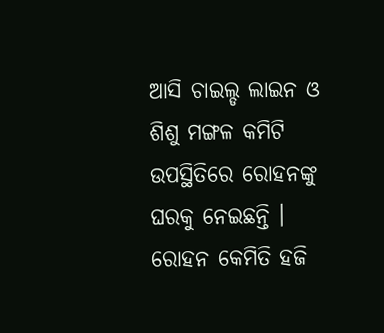ଆସି ଚାଇଲ୍ଡ ଲାଇନ ଓ ଶିଶୁ ମଙ୍ଗଳ କମିଟି ଉପସ୍ଥିତିରେ ରୋହନଙ୍କୁ ଘରକୁ ନେଇଛନ୍ତି । ରୋହନ କେମିତି ହଜି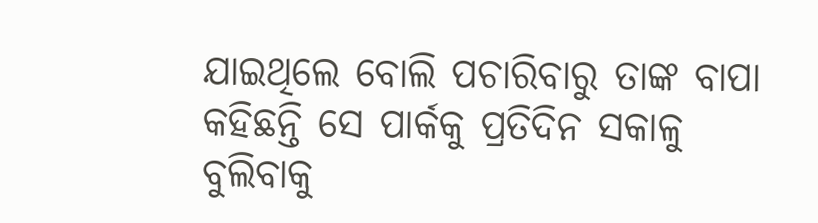ଯାଇଥିଲେ ବୋଲି ପଚାରିବାରୁ ତାଙ୍କ ବାପା କହିଛନ୍ତି ସେ ପାର୍କକୁ ପ୍ରତିଦିନ ସକାଳୁ ବୁଲିବାକୁ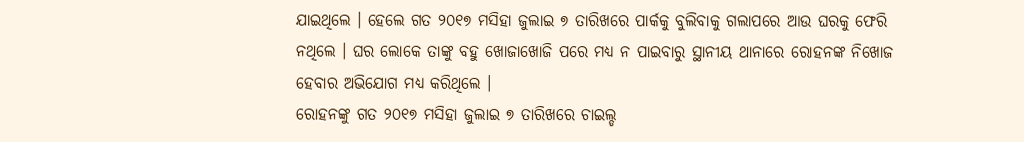ଯାଇଥିଲେ । ହେଲେ ଗତ ୨୦୧୭ ମସିହା ଜୁଲାଇ ୭ ତାରିଖରେ ପାର୍କକୁ ବୁଲିବାକୁ ଗଲାପରେ ଆଉ ଘରକୁ ଫେରି ନଥିଲେ । ଘର ଲୋକେ ତାଙ୍କୁ ବହୁ ଖୋଜାଖୋଜି ପରେ ମଧ୍ୟ ନ ପାଇବାରୁ ସ୍ଥାନୀୟ ଥାନାରେ ରୋହନଙ୍କ ନିଖୋଜ ହେବାର ଅଭିଯୋଗ ମଧ୍ୟ କରିଥିଲେ ।
ରୋହନଙ୍କୁ ଗତ ୨୦୧୭ ମସିହା ଜୁଲାଇ ୭ ତାରିଖରେ ଚାଇଲ୍ଡ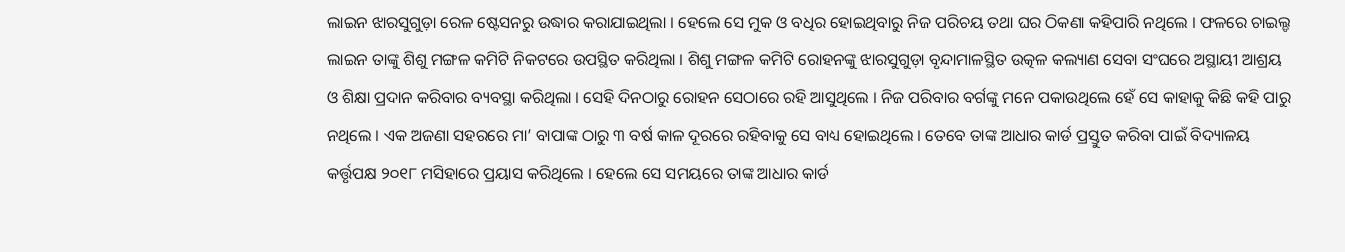ଲାଇନ ଝାରସୁଗୁଡ଼ା ରେଳ ଷ୍ଟେସନରୁ ଉଦ୍ଧାର କରାଯାଇଥିଲା । ହେଲେ ସେ ମୁକ ଓ ବଧିର ହୋଇଥିବାରୁ ନିଜ ପରିଚୟ ତଥା ଘର ଠିକଣା କହିପାରି ନଥିଲେ । ଫଳରେ ଚାଇଲ୍ଡ ଲାଇନ ତାଙ୍କୁ ଶିଶୁ ମଙ୍ଗଳ କମିଟି ନିକଟରେ ଉପସ୍ଥିତ କରିଥିଲା । ଶିଶୁ ମଙ୍ଗଳ କମିଟି ରୋହନଙ୍କୁ ଝାରସୁଗୁଡ଼ା ବୃନ୍ଦାମାଳସ୍ଥିତ ଉତ୍କଳ କଲ୍ୟାଣ ସେବା ସଂଘରେ ଅସ୍ଥାୟୀ ଆଶ୍ରୟ ଓ ଶିକ୍ଷା ପ୍ରଦାନ କରିବାର ବ୍ୟବସ୍ଥା କରିଥିଲା । ସେହି ଦିନଠାରୁ ରୋହନ ସେଠାରେ ରହି ଆସୁଥିଲେ । ନିଜ ପରିବାର ବର୍ଗଙ୍କୁ ମନେ ପକାଉଥିଲେ ହେଁ ସେ କାହାକୁ କିଛି କହି ପାରୁ ନଥିଲେ । ଏକ ଅଜଣା ସହରରେ ମା’ ବାପାଙ୍କ ଠାରୁ ୩ ବର୍ଷ କାଳ ଦୂରରେ ରହିବାକୁ ସେ ବାଧ୍ୟ ହୋଇଥିଲେ । ତେବେ ତାଙ୍କ ଆଧାର କାର୍ଡ ପ୍ରସ୍ତୁତ କରିବା ପାଇଁ ବିଦ୍ୟାଳୟ କର୍ତ୍ତୃପକ୍ଷ ୨୦୧୮ ମସିହାରେ ପ୍ରୟାସ କରିଥିଲେ । ହେଲେ ସେ ସମୟରେ ତାଙ୍କ ଆଧାର କାର୍ଡ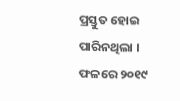ପ୍ରସ୍ତୁତ ହୋଇ ପାରିନଥିଲା । ଫଳରେ ୨୦୧୯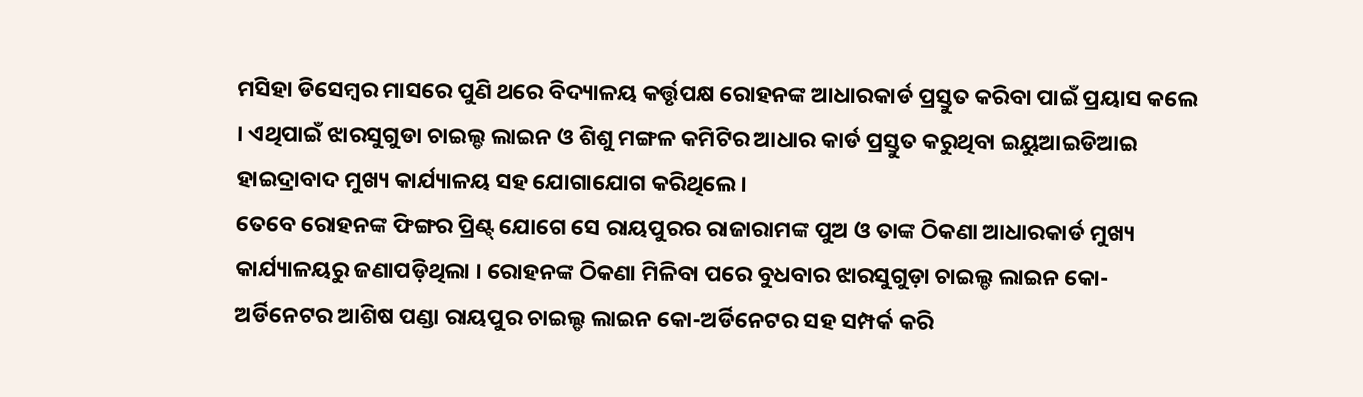ମସିହା ଡିସେମ୍ବର ମାସରେ ପୁଣି ଥରେ ବିଦ୍ୟାଳୟ କର୍ତ୍ତୃପକ୍ଷ ରୋହନଙ୍କ ଆଧାରକାର୍ଡ ପ୍ରସ୍ତୁତ କରିବା ପାଇଁ ପ୍ରୟାସ କଲେ । ଏଥିପାଇଁ ଝାରସୁଗୁଡା ଚାଇଲ୍ଡ ଲାଇନ ଓ ଶିଶୁ ମଙ୍ଗଳ କମିଟିର ଆଧାର କାର୍ଡ ପ୍ରସ୍ତୁତ କରୁଥିବା ଇୟୁଆଇଡିଆଇ ହାଇଦ୍ରାବାଦ ମୁଖ୍ୟ କାର୍ଯ୍ୟାଳୟ ସହ ଯୋଗାଯୋଗ କରିଥିଲେ ।
ତେବେ ରୋହନଙ୍କ ଫିଙ୍ଗର ପ୍ରିଣ୍ଟ୍ ଯୋଗେ ସେ ରାୟପୁରର ରାଜାରାମଙ୍କ ପୁଅ ଓ ତାଙ୍କ ଠିକଣା ଆଧାରକାର୍ଡ ମୁଖ୍ୟ କାର୍ଯ୍ୟାଳୟରୁ ଜଣାପଡ଼ିଥିଲା । ରୋହନଙ୍କ ଠିକଣା ମିଳିବା ପରେ ବୁଧବାର ଝାରସୁଗୁଡ଼ା ଚାଇଲ୍ଡ ଲାଇନ କୋ-ଅର୍ଡିନେଟର ଆଶିଷ ପଣ୍ଡା ରାୟପୁର ଚାଇଲ୍ଡ ଲାଇନ କୋ-ଅର୍ଡିନେଟର ସହ ସମ୍ପର୍କ କରି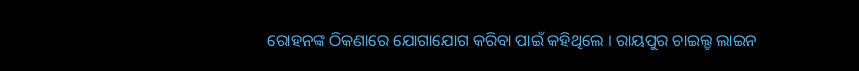ରୋହନଙ୍କ ଠିକଣାରେ ଯୋଗାଯୋଗ କରିବା ପାଇଁ କହିଥିଲେ । ରାୟପୁର ଚାଇଲ୍ଡ ଲାଇନ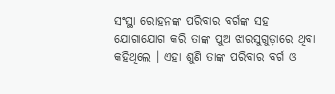ସଂସ୍ଥା ରୋହନଙ୍କ ପରିବାର ବର୍ଗଙ୍କ ସହ ଯୋଗାଯୋଗ କରି ତାଙ୍କ ପୁଅ ଝାରସୁଗୁଡ଼ାରେ ଥିବା କହିଥିଲେ । ଏହା ଶୁଣି ତାଙ୍କ ପରିବାର ବର୍ଗ ଓ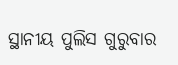ସ୍ଥାନୀୟ ପୁଲିସ ଗୁରୁବାର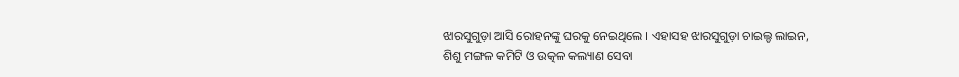ଝାରସୁଗୁଡ଼ା ଆସି ରୋହନଙ୍କୁ ଘରକୁ ନେଇଥିଲେ । ଏହାସହ ଝାରସୁଗୁଡ଼ା ଚାଇଲ୍ଡ ଲାଇନ, ଶିଶୁ ମଙ୍ଗଳ କମିଟି ଓ ଉତ୍କଳ କଲ୍ୟାଣ ସେବା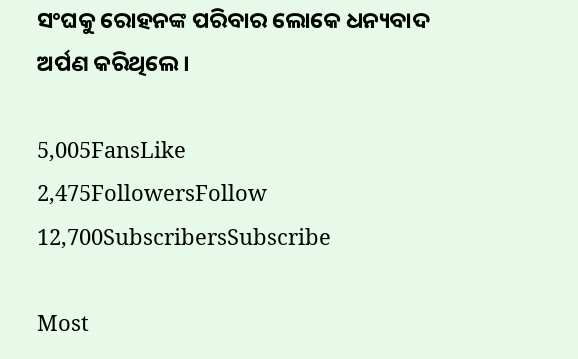ସଂଘକୁ ରୋହନଙ୍କ ପରିବାର ଲୋକେ ଧନ୍ୟବାଦ ଅର୍ପଣ କରିଥିଲେ ।

5,005FansLike
2,475FollowersFollow
12,700SubscribersSubscribe

Most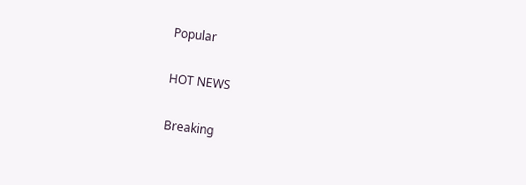Popular

HOT NEWS

Breaking